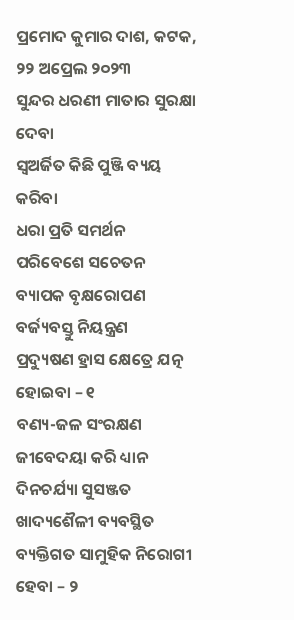ପ୍ରମୋଦ କୁମାର ଦାଶ, କଟକ, ୨୨ ଅପ୍ରେଲ ୨୦୨୩
ସୁନ୍ଦର ଧରଣୀ ମାତାର ସୁରକ୍ଷା ଦେବା
ସ୍ୱଅର୍ଜିତ କିଛି ପୁଞ୍ଜି ବ୍ୟୟ କରିବା
ଧରା ପ୍ରତି ସମର୍ଥନ
ପରିବେଶେ ସଚେତନ
ବ୍ୟାପକ ବୃକ୍ଷରୋପଣ
ବର୍ଜ୍ୟବସ୍ତୁ ନିୟନ୍ତ୍ରଣ
ପ୍ରଦ୍ୟୁଷଣ ହ୍ରାସ କ୍ଷେତ୍ରେ ଯତ୍ନ ହୋଇବା – ୧
ବଣ୍ୟ-ଜଳ ସଂରକ୍ଷଣ
ଜୀବେଦୟା କରି ଧ୍ୟାନ
ଦିନଚର୍ଯ୍ୟା ସୁସଞ୍ଜତ
ଖାଦ୍ୟଶୈଳୀ ବ୍ୟବସ୍ଥିତ
ବ୍ୟକ୍ତିଗତ ସାମୁହିକ ନିରୋଗୀ ହେବା – ୨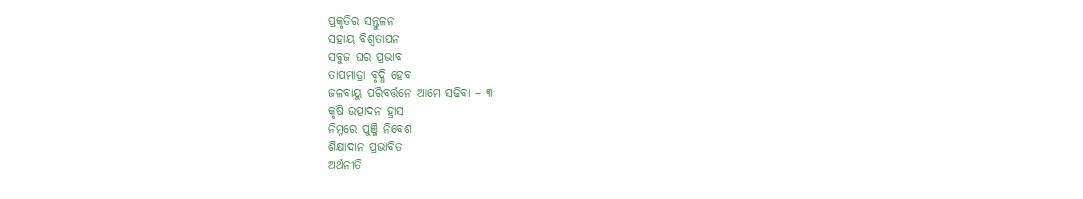ପ୍ରକୃତିର ସନ୍ତୁଳନ
ସହାୟ ବିଶ୍ୱତାପନ
ସବୁଜ ଘର ପ୍ରଭାବ
ତାପମାତ୍ରା ବୃଦ୍ଧି ହେବ
ଜଳବାୟୁ ପରିବର୍ତ୍ତନେ ଆମେ ସଢିବା – ୩
କୃଷି ଉତ୍ପାଦନ ହ୍ରାସ
ନିମ୍ନରେ ପୁଞ୍ଜି ନିବେଶ
ଶିକ୍ଷାଦାନ ପ୍ରଭାବିତ
ଅର୍ଥନୀତି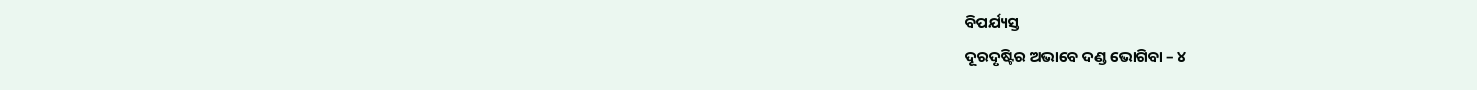ବିପର୍ଯ୍ୟସ୍ତ
ଦୂରଦୃଷ୍ଟିର ଅଭାବେ ଦଣ୍ଡ ଭୋଗିବା – ୪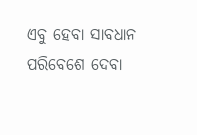ଏବୁ ହେବା ସାବଧାନ
ପରିବେଶେ ଦେବା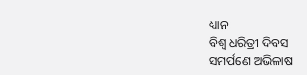ଧ୍ୟାନ
ବିଶ୍ୱ ଧରିତ୍ରୀ ଦିବସ
ସମର୍ପଣେ ଅଭିଳାଷ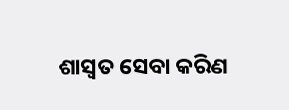ଶାସ୍ୱତ ସେବା କରିଣ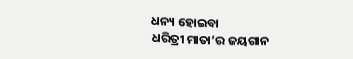ଧନ୍ୟ ହୋଇବା
ଧରିତ୍ରୀ ମାତା’ର ଜୟଗାନ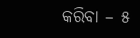କରିବା – ୫